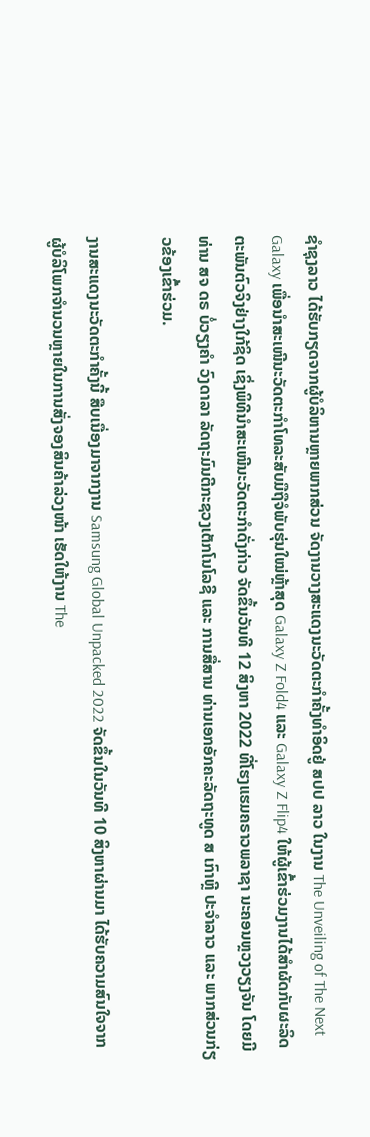ຊໍາຊຸງລາວ ໄດ້ຮັບກຽດຈາກຜູ້ບໍລິຫານຫຼາຍພາກສ່ວນ ຈັດງານວາງສະແດງນະວັດຕະກໍາຄັ້ງທໍາອິດຢູ່ ສປປ ລາວ ໃນງານ The Unveiling of The Next Galaxy ເພື່ອນໍາສະເໜີນະວັດຕະກໍາໂທລະສັບມືຖືຈໍພັບຮຸ່ນໃໝ່ຫຼ້າສຸດ Galaxy Z Fold4 ແລະ Galaxy Z Flip4 ໃຫ້ຜູ້ເຂົ້າຮ່ວມງານໄດ້ສໍາຜັດກັບຜະລິດຕະພັນຕົວຈິງຢ່າງໃກ້ຊິດ ເຊິ່ງພິທີນຳສະເໜີນະວັດຕະກຳດັ່ງກ່າວ ຈັດຂຶ້ນວັນທີ 12 ສິງຫາ 2022 ທີ່ໂຮງແຮມຄຣາວພລາຊາ ນະຄອນຫຼວງວຽງຈັນ ໂດຍມີທ່ານ ສຈ ດຣ ບໍ່ວຽງຄຳ ວົງດາລາ ລັດຖະມົນຕີກະຊວງເຕັກໂນໂລຊີ ແລະ ການສື່ສານ ທ່ານເອກອັກຄະລັດຖະທູດ ສ ເກົາຫຼີ ປະຈຳລາວ ແລະ ພາກສ່ວນກ່ຽວຂ້ອງເຂົ້າຮ່ວມ.

ງານສະແດງນະວັດຕະກໍາຄັ້ງນີ້ ສືບເນື່ອງມາຈາກງານ Samsung Global Unpacked 2022 ຈັດຂຶ້ນໃນວັນທີ 10 ສິງຫາຜ່ານມາ ໄດ້ຮັບຄວາມສົນໃຈຈາກຜູ້ບໍລິໂພກຈໍານວນຫຼາຍໃນການສັ່ງຈອງສິນຄ້າລ່ວງໜ້າ ເຮັດໃຫ້ງານ The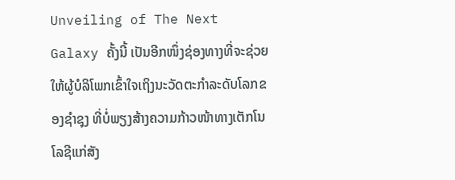Unveiling of The Next Galaxy ຄັ້ງນີ້ ເປັນອີກໜຶ່ງຊ່ອງທາງທີ່ຈະຊ່ວຍໃຫ້ຜູ້ບໍລິໂພກເຂົ້າໃຈເຖິງນະວັດຕະກໍາລະດັບໂລກຂອງຊໍາຊຸງ ທີ່ບໍ່ພຽງສ້າງຄວາມກ້າວໜ້າທາງເຕັກໂນໂລຊີແກ່ສັງ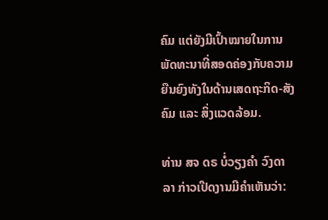ຄົມ ແຕ່ຍັງມີເປົ້າໝາຍໃນການພັດທະນາທີ່ສອດຄ່ອງກັບຄວາມຍືນຍົງທັງໃນດ້ານເສດຖະກິດ-ສັງຄົມ ແລະ ສິ່ງແວດລ້ອມ.

ທ່ານ ສຈ ດຣ ບໍ່ວຽງຄຳ ວົງດາລາ ກ່າວເປີດງານມີຄໍາເຫັນວ່າ: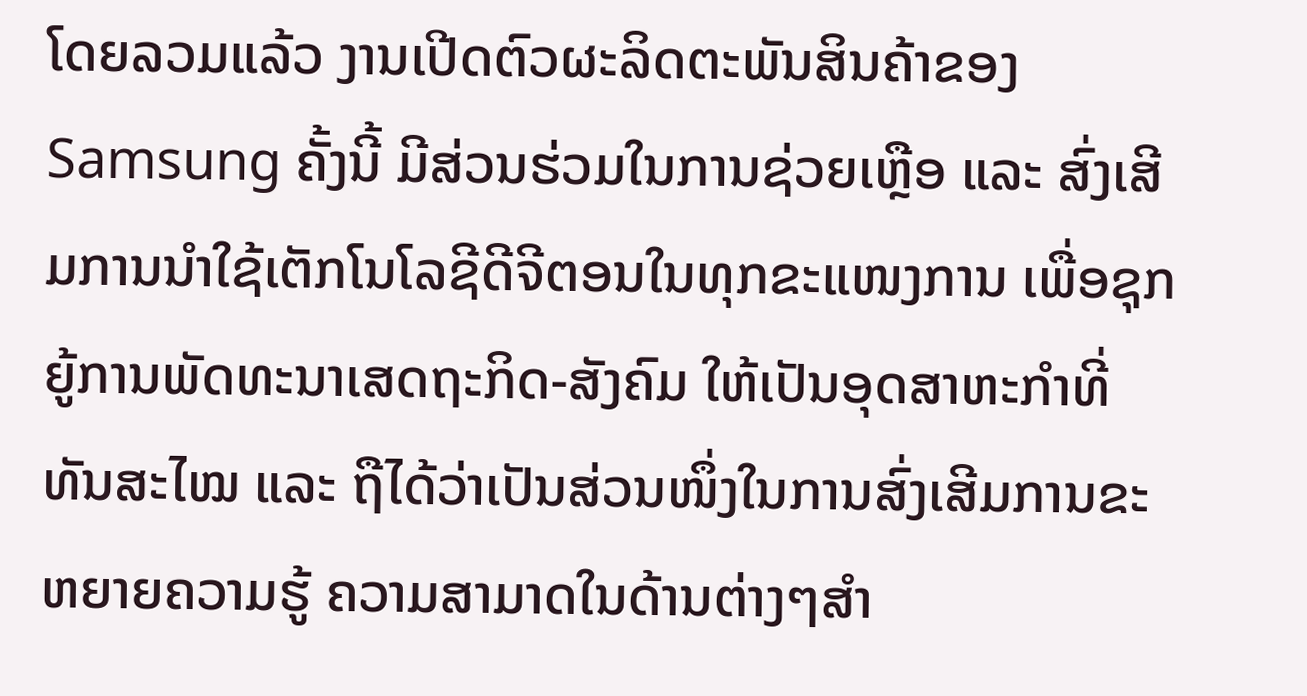ໂດຍລວມແລ້ວ ງານເປີດຕົວຜະລິດຕະພັນສິນຄ້າຂອງ Samsung ຄັ້ງນີ້ ມີສ່ວນຮ່ວມໃນການຊ່ວຍເຫຼືອ ແລະ ສົ່ງເສີມການນຳໃຊ້ເຕັກໂນໂລຊີດີຈີຕອນໃນທຸກຂະແໜງການ ເພື່ອຊຸກຍູ້ການພັດທະນາເສດຖະກິດ-ສັງຄົມ ໃຫ້ເປັນອຸດສາຫະກໍາທີ່ທັນສະໄໝ ແລະ ຖືໄດ້ວ່າເປັນສ່ວນໜຶ່ງໃນການສົ່ງເສີມການຂະຫຍາຍຄວາມຮູ້ ຄວາມສາມາດໃນດ້ານຕ່າງໆສໍາ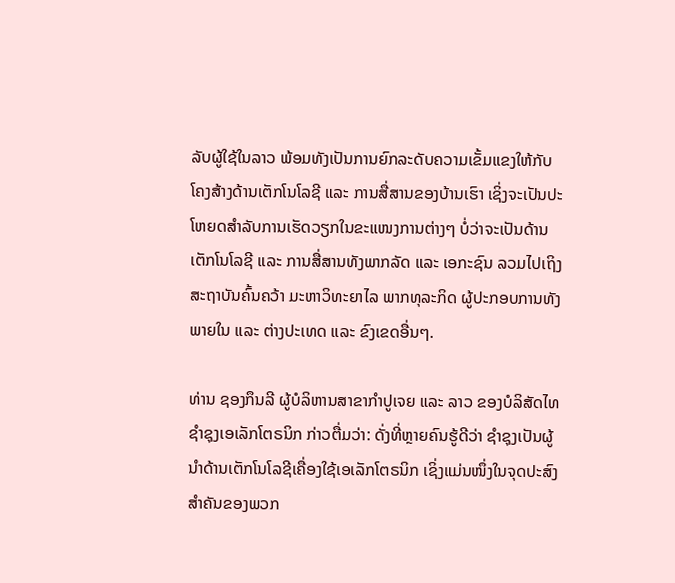ລັບຜູ້ໃຊ້ໃນລາວ ພ້ອມທັງເປັນການຍົກລະດັບຄວາມເຂັ້ມແຂງໃຫ້ກັບໂຄງສ້າງດ້ານເຕັກໂນໂລຊີ ແລະ ການສື່ສານຂອງບ້ານເຮົາ ເຊິ່ງຈະເປັນປະໂຫຍດສໍາລັບການເຮັດວຽກໃນຂະແໜງການຕ່າງໆ ບໍ່ວ່າຈະເປັນດ້ານເຕັກໂນໂລຊີ ແລະ ການສື່ສານທັງພາກລັດ ແລະ ເອກະຊົນ ລວມໄປເຖິງສະຖາບັນຄົ້ນຄວ້າ ມະຫາວິທະຍາໄລ ພາກທຸລະກິດ ຜູ້ປະກອບການທັງພາຍໃນ ແລະ ຕ່າງປະເທດ ແລະ ຂົງເຂດອື່ນໆ.

ທ່ານ ຊອງກຶນລີ ຜູ້ບໍລິຫານສາຂາກຳປູເຈຍ ແລະ ລາວ ຂອງບໍລິສັດໄທຊໍາຊຸງເອເລັກໂຕຣນິກ ກ່າວຕື່ມວ່າ: ດັ່ງທີ່ຫຼາຍຄົນຮູ້ດີວ່າ ຊໍາຊຸງເປັນຜູ້ນໍາດ້ານເຕັກໂນໂລຊີເຄື່ອງໃຊ້ເອເລັກໂຕຣນິກ ເຊິ່ງແມ່ນໜຶ່ງໃນຈຸດປະສົງສຳຄັນຂອງພວກ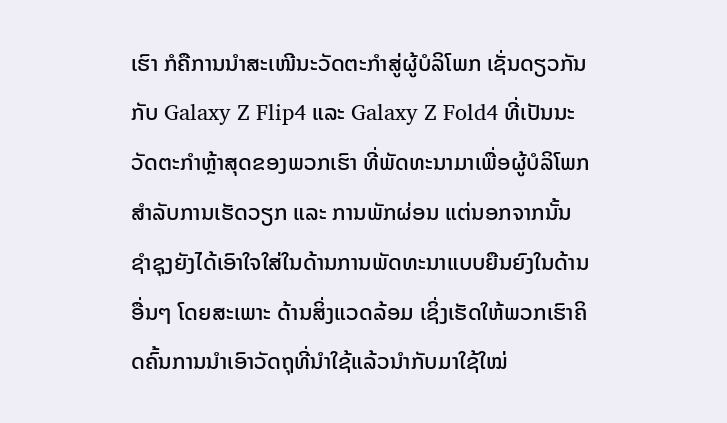ເຮົາ ກໍຄືການນຳສະເໜີນະວັດຕະກໍາສູ່ຜູ້ບໍລິໂພກ ເຊັ່ນດຽວກັນກັບ Galaxy Z Flip4 ແລະ Galaxy Z Fold4 ທີ່ເປັນນະວັດຕະກໍາຫຼ້າສຸດຂອງພວກເຮົາ ທີ່ພັດທະນາມາເພື່ອຜູ້ບໍລິໂພກສໍາລັບການເຮັດວຽກ ແລະ ການພັກຜ່ອນ ແຕ່ນອກຈາກນັ້ນ ຊໍາຊຸງຍັງໄດ້ເອົາໃຈໃສ່ໃນດ້ານການພັດທະນາແບບຍືນຍົງໃນດ້ານອື່ນໆ ໂດຍສະເພາະ ດ້ານສິ່ງແວດລ້ອມ ເຊິ່ງເຮັດໃຫ້ພວກເຮົາຄິດຄົ້ນການນໍາເອົາວັດຖຸທີ່ນໍາໃຊ້ແລ້ວນຳກັບມາໃຊ້ໃໝ່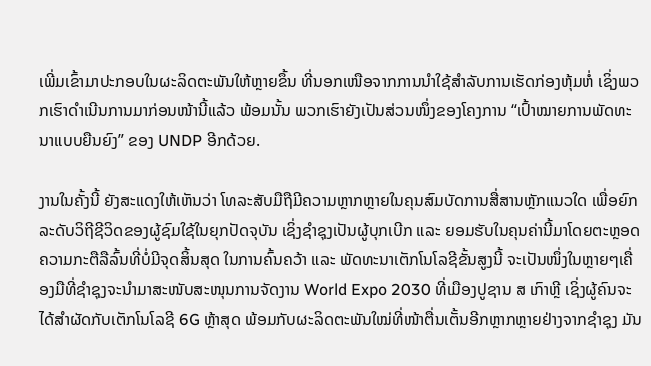ເພີ່ມເຂົ້າມາປະກອບໃນຜະລິດຕະພັນໃຫ້ຫຼາຍຂຶ້ນ ທີ່ນອກເໜືອຈາກການນໍາໃຊ້ສໍາລັບການເຮັດກ່ອງຫຸ້ມຫໍ່ ເຊິ່ງພວກເຮົາດໍາເນີນການມາກ່ອນໜ້ານີ້ແລ້ວ ພ້ອມນັ້ນ ພວກເຮົາຍັງເປັນສ່ວນໜຶ່ງຂອງໂຄງການ “ເປົ້າໝາຍການພັດທະນາແບບຍືນຍົງ” ຂອງ UNDP ອີກດ້ວຍ.

ງານໃນຄັ້ງນີ້ ຍັງສະແດງໃຫ້ເຫັນວ່າ ໂທລະສັບມືຖືມີຄວາມຫຼາກຫຼາຍໃນຄຸນສົມບັດການສື່ສານຫຼັກແນວໃດ ເພື່ອຍົກລະດັບວິຖີຊີວິດຂອງຜູ້ຊົມໃຊ້ໃນຍຸກປັດຈຸບັນ ເຊິ່ງຊໍາຊຸງເປັນຜູ້ບຸກເບີກ ແລະ ຍອມຮັບໃນຄຸນຄ່ານີ້ມາໂດຍຕະຫຼອດ ຄວາມກະຕືລືລົ້ນທີ່ບໍ່ມີຈຸດສິ້ນສຸດ ໃນການຄົ້ນຄວ້າ ແລະ ພັດທະນາເຕັກໂນໂລຊີຂັ້ນສູງນີ້ ຈະເປັນໜຶ່ງໃນຫຼາຍໆເຄື່ອງມືທີ່ຊໍາຊຸງຈະນຳມາສະໜັບສະໜຸນການຈັດງານ World Expo 2030 ທີ່ເມືອງປູຊານ ສ ເກົາຫຼີ ເຊິ່ງຜູ້ຄົນຈະໄດ້ສຳຜັດກັບເຕັກໂນໂລຊີ 6G ຫຼ້າສຸດ ພ້ອມກັບຜະລິດຕະພັນໃໝ່ທີ່ໜ້າຕື່ນເຕັ້ນອີກຫຼາກຫຼາຍຢ່າງຈາກຊໍາຊຸງ ມັນ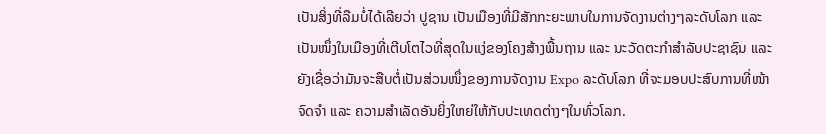ເປັນສິ່ງທີ່ລືມບໍ່ໄດ້ເລີຍວ່າ ປູຊານ ເປັນເມືອງທີ່ມີສັກກະຍະພາບໃນການຈັດງານຕ່າງໆລະດັບໂລກ ແລະ ເປັນໜຶ່ງໃນເມືອງທີ່ເຕີບໂຕໄວທີ່ສຸດໃນແງ່ຂອງໂຄງສ້າງພື້ນຖານ ແລະ ນະວັດຕະກຳສຳລັບປະຊາຊົນ ແລະ ຍັງເຊື່ອວ່າມັນຈະສືບຕໍ່ເປັນສ່ວນໜຶ່ງຂອງການຈັດງານ Expo ລະດັບໂລກ ທີ່ຈະມອບປະສົບການທີ່ໜ້າຈົດຈຳ ແລະ ຄວາມສຳເລັດອັນຍິ່ງໃຫຍ່ໃຫ້ກັບປະເທດຕ່າງໆໃນທົ່ວໂລກ.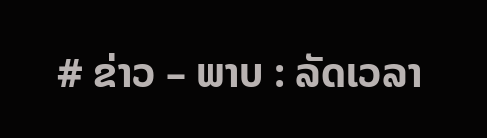# ຂ່າວ – ພາບ : ລັດເວລາ